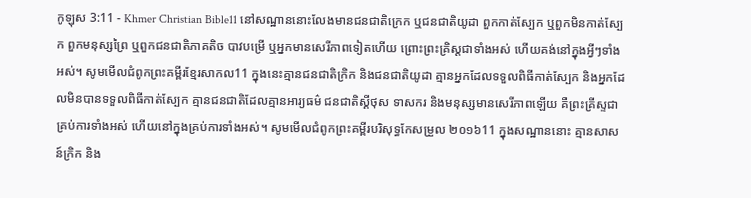កូឡុស 3:11 - Khmer Christian Bible11 នៅសណ្ឋាននោះលែងមានជនជាតិក្រេក ឬជនជាតិយូដា ពួកកាត់ស្បែក ឬពួកមិនកាត់ស្បែក ពួកមនុស្សព្រៃ ឬពួកជនជាតិភាគតិច បាវបម្រើ ឬអ្នកមានសេរីភាពទៀតហើយ ព្រោះព្រះគ្រិស្ដជាទាំងអស់ ហើយគង់នៅក្នុងអ្វីៗទាំងអស់។ សូមមើលជំពូកព្រះគម្ពីរខ្មែរសាកល11 ក្នុងនេះគ្មានជនជាតិក្រិក និងជនជាតិយូដា គ្មានអ្នកដែលទទួលពិធីកាត់ស្បែក និងអ្នកដែលមិនបានទទួលពិធីកាត់ស្បែក គ្មានជនជាតិដែលគ្មានអារ្យធម៌ ជនជាតិស្គីថុស ទាសករ និងមនុស្សមានសេរីភាពឡើយ គឺព្រះគ្រីស្ទជាគ្រប់ការទាំងអស់ ហើយនៅក្នុងគ្រប់ការទាំងអស់។ សូមមើលជំពូកព្រះគម្ពីរបរិសុទ្ធកែសម្រួល ២០១៦11 ក្នុងសណ្ឋាននោះ គ្មានសាសន៍ក្រិក និង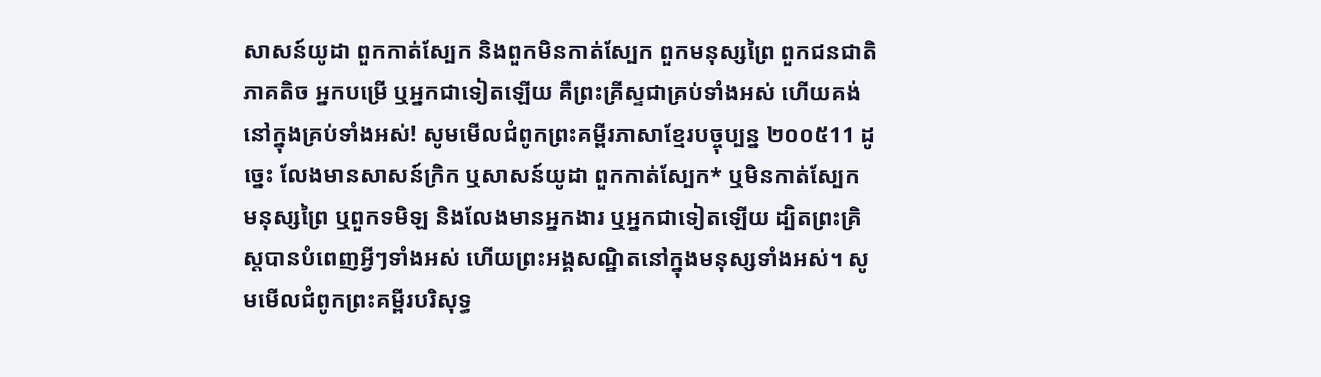សាសន៍យូដា ពួកកាត់ស្បែក និងពួកមិនកាត់ស្បែក ពួកមនុស្សព្រៃ ពួកជនជាតិភាគតិច អ្នកបម្រើ ឬអ្នកជាទៀតឡើយ គឺព្រះគ្រីស្ទជាគ្រប់ទាំងអស់ ហើយគង់នៅក្នុងគ្រប់ទាំងអស់! សូមមើលជំពូកព្រះគម្ពីរភាសាខ្មែរបច្ចុប្បន្ន ២០០៥11 ដូច្នេះ លែងមានសាសន៍ក្រិក ឬសាសន៍យូដា ពួកកាត់ស្បែក* ឬមិនកាត់ស្បែក មនុស្សព្រៃ ឬពួកទមិឡ និងលែងមានអ្នកងារ ឬអ្នកជាទៀតឡើយ ដ្បិតព្រះគ្រិស្តបានបំពេញអ្វីៗទាំងអស់ ហើយព្រះអង្គសណ្ឋិតនៅក្នុងមនុស្សទាំងអស់។ សូមមើលជំពូកព្រះគម្ពីរបរិសុទ្ធ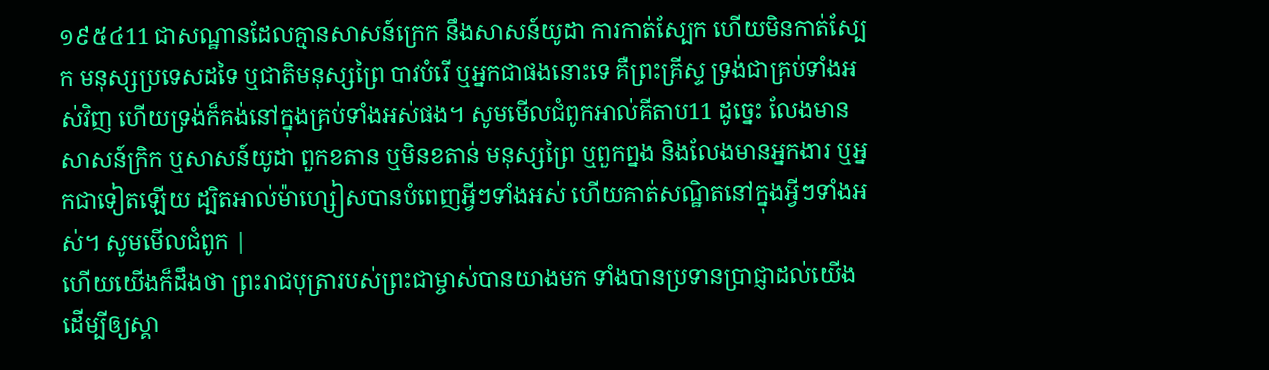១៩៥៤11 ជាសណ្ឋានដែលគ្មានសាសន៍ក្រេក នឹងសាសន៍យូដា ការកាត់ស្បែក ហើយមិនកាត់ស្បែក មនុស្សប្រទេសដទៃ ឬជាតិមនុស្សព្រៃ បាវបំរើ ឬអ្នកជាផងនោះទេ គឺព្រះគ្រីស្ទ ទ្រង់ជាគ្រប់ទាំងអស់វិញ ហើយទ្រង់ក៏គង់នៅក្នុងគ្រប់ទាំងអស់ផង។ សូមមើលជំពូកអាល់គីតាប11 ដូច្នេះ លែងមានសាសន៍ក្រិក ឬសាសន៍យូដា ពួកខតាន ឬមិនខតាន់ មនុស្សព្រៃ ឬពួកព្នង និងលែងមានអ្នកងារ ឬអ្នកជាទៀតឡើយ ដ្បិតអាល់ម៉ាហ្សៀសបានបំពេញអ្វីៗទាំងអស់ ហើយគាត់សណ្ឋិតនៅក្នុងអ្វីៗទាំងអស់។ សូមមើលជំពូក |
ហើយយើងក៏ដឹងថា ព្រះរាជបុត្រារបស់ព្រះជាម្ចាស់បានយាងមក ទាំងបានប្រទានប្រាជ្ញាដល់យើង ដើម្បីឲ្យស្គា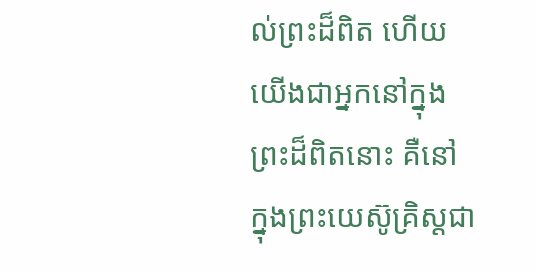ល់ព្រះដ៏ពិត ហើយយើងជាអ្នកនៅក្នុងព្រះដ៏ពិតនោះ គឺនៅក្នុងព្រះយេស៊ូគ្រិស្ដជា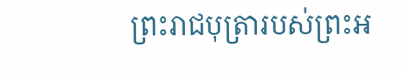ព្រះរាជបុត្រារបស់ព្រះអ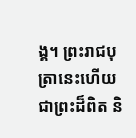ង្គ។ ព្រះរាជបុត្រានេះហើយជាព្រះដ៏ពិត និ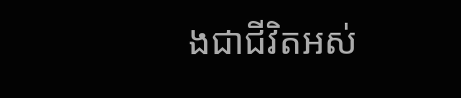ងជាជីវិតអស់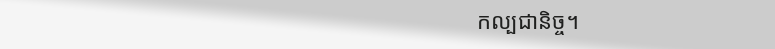កល្បជានិច្ច។